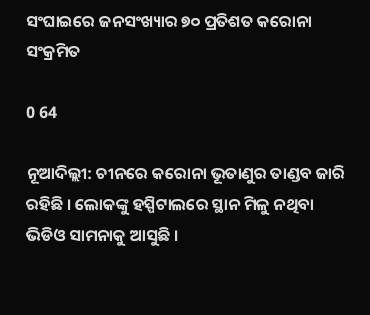ସଂଘାଇରେ ଜନସଂଖ୍ୟାର ୭୦ ପ୍ରତିଶତ କରୋନା ସଂକ୍ରମିତ

0 64

ନୂଆଦିଲ୍ଲୀ: ଚୀନରେ କରୋନା ଭୂତାଣୁର ତାଣ୍ଡବ ଜାରି ରହିଛି । ଲୋକଙ୍କୁ ହସ୍ପିଟାଲରେ ସ୍ଥାନ ମିଳୁ ନଥିବା ଭିଡିଓ ସାମନାକୁ ଆସୁଛି ।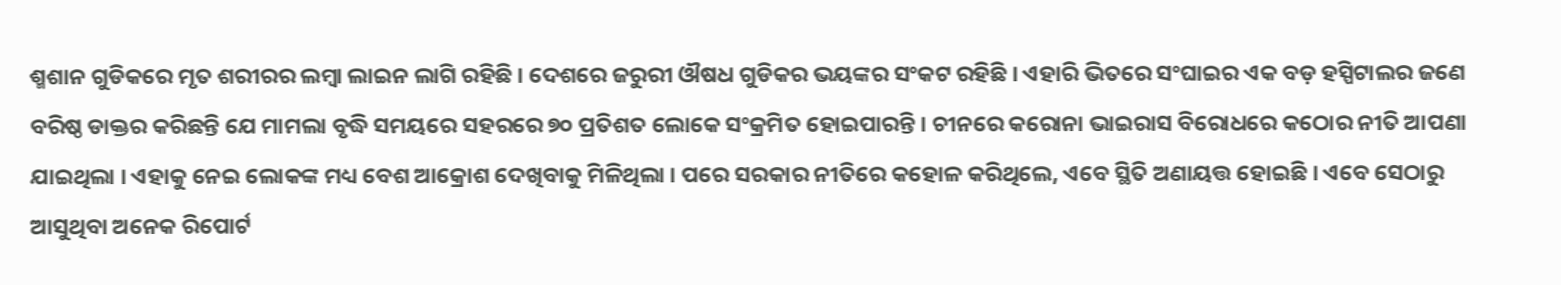ଶ୍ମଶାନ ଗୁଡିକରେ ମୃତ ଶରୀରର ଲମ୍ୱା ଲାଇନ ଲାଗି ରହିଛି । ଦେଶରେ ଜରୁରୀ ଔଷଧ ଗୁଡିକର ଭୟଙ୍କର ସଂକଟ ରହିଛି । ଏହାରି ଭିତରେ ସଂଘାଇର ଏକ ବଡ଼ ହସ୍ପିଟାଲର ଜଣେ ବରିଷ୍ଠ ଡାକ୍ତର କରିଛନ୍ତି ଯେ ମାମଲା ବୃଦ୍ଧି ସମୟରେ ସହରରେ ୭୦ ପ୍ରତିଶତ ଲୋକେ ସଂକ୍ରମିତ ହୋଇପାରନ୍ତି । ଚୀନରେ କରୋନା ଭାଇରାସ ବିରୋଧରେ କଠୋର ନୀତି ଆପଣା ଯାଇଥିଲା । ଏହାକୁ ନେଇ ଲୋକଙ୍କ ମଧ୍ୟ ବେଶ ଆକ୍ରୋଶ ଦେଖିବାକୁ ମିଳିଥିଲା । ପରେ ସରକାର ନୀତିରେ କହୋଳ କରିଥିଲେ, ଏବେ ସ୍ଥିତି ଅଣାୟତ୍ତ ହୋଇଛି । ଏବେ ସେଠାରୁ ଆସୁଥିବା ଅନେକ ରିପୋର୍ଟ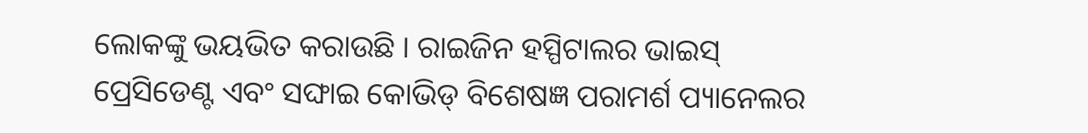ଲୋକଙ୍କୁ ଭୟଭିତ କରାଉଛି । ରାଇଜିନ ହସ୍ପିଟାଲର ଭାଇସ୍‌ ପ୍ରେସିଡେଣ୍ଟ ଏବଂ ସଙ୍ଘାଇ କୋଭିଡ୍‌ ବିଶେଷଜ୍ଞ ପରାମର୍ଶ ପ୍ୟାନେଲର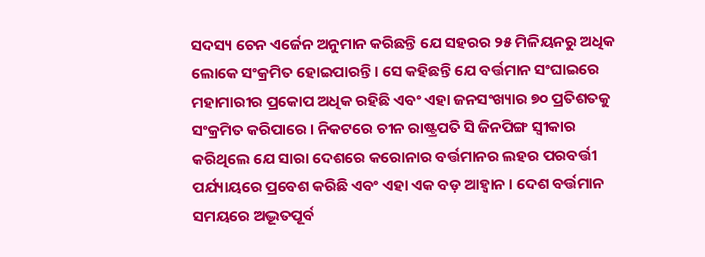ସଦସ୍ୟ ଚେନ ଏର୍ଜେନ ଅନୁମାନ କରିଛନ୍ତି ଯେ ସହରର ୨୫ ମିଳିୟନରୁ ଅଧିକ ଲୋକେ ସଂକ୍ରମିତ ହୋଇପାରନ୍ତି । ସେ କହିଛନ୍ତି ଯେ ବର୍ତ୍ତମାନ ସଂଘାଇରେ ମହାମାରୀର ପ୍ରକୋପ ଅଧିକ ରହିଛି ଏବଂ ଏହା ଜନସଂଖ୍ୟାର ୭୦ ପ୍ରତିଶତକୁ ସଂକ୍ରମିତ କରିପାରେ । ନିକଟରେ ଚୀନ ରାଷ୍ଟ୍ରପତି ସି ଜିନପିଙ୍ଗ ସ୍ୱୀକାର କରିଥିଲେ ଯେ ସାରା ଦେଶରେ କରୋନାର ବର୍ତ୍ତମାନର ଲହର ପରବର୍ତ୍ତୀ ପର୍ଯ୍ୟାୟରେ ପ୍ରବେଶ କରିଛି ଏବଂ ଏହା ଏକ ବଡ଼ ଆହ୍ୱାନ । ଦେଶ ବର୍ତ୍ତମାନ ସମୟରେ ଅଦ୍ଭୂତପୂର୍ବ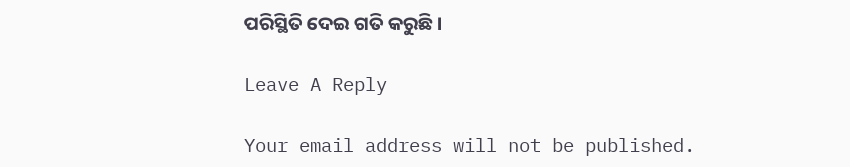ପରିସ୍ଥିତି ଦେଇ ଗତି କରୁଛି ।

Leave A Reply

Your email address will not be published.